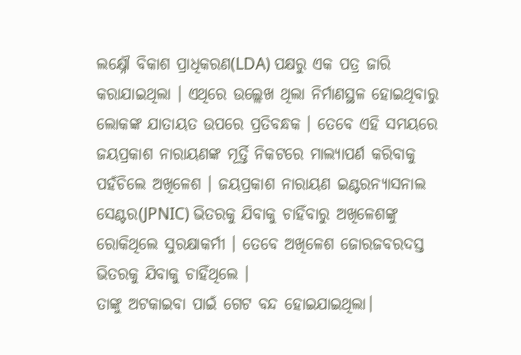ଲକ୍ଷ୍ନୌ ବିକାଶ ପ୍ରାଧିକରଣ(LDA) ପକ୍ଷରୁ ଏକ ପତ୍ର ଜାରି କରାଯାଇଥିଲା । ଏଥିରେ ଉଲ୍ଲେଖ ଥିଲା ନିର୍ମାଣସ୍ଥଳ ହୋଇଥିବାରୁ ଲୋକଙ୍କ ଯାତାୟତ ଉପରେ ପ୍ରତିବନ୍ଧକ । ତେବେ ଏହି ସମୟରେ ଜୟପ୍ରକାଶ ନାରାୟଣଙ୍କ ମୂର୍ତ୍ତି ନିକଟରେ ମାଲ୍ୟାପର୍ଣ କରିବାକୁ ପହଁଚିଲେ ଅଖିଳେଶ । ଜୟପ୍ରକାଶ ନାରାୟଣ ଇଣ୍ଟରନ୍ୟାସନାଲ ସେଣ୍ଟର(JPNIC) ଭିତରକୁ ଯିବାକୁ ଚାହିଁବାରୁ ଅଖିଳେଶଙ୍କୁ ରୋକିଥିଲେ ସୁରକ୍ଷାକର୍ମୀ । ତେବେ ଅଖିଳେଶ ଜୋରଜବରଦସ୍ତ ଭିତରକୁ ଯିବାକୁ ଚାହିଁଥିଲେ ।
ତାଙ୍କୁ ଅଟକାଇବା ପାଇଁ ଗେଟ ବନ୍ଦ ହୋଇଯାଇଥିଲା।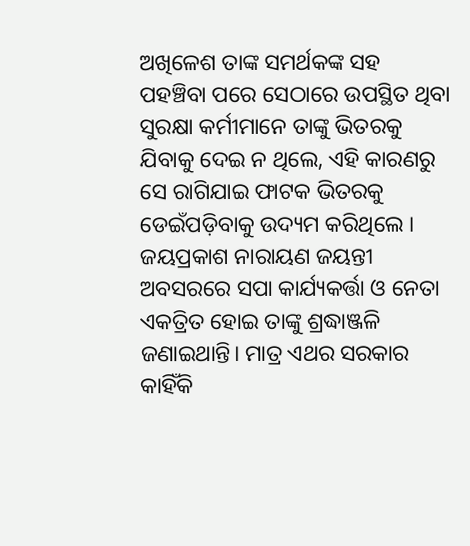ଅଖିଳେଶ ତାଙ୍କ ସମର୍ଥକଙ୍କ ସହ ପହଞ୍ଚିବା ପରେ ସେଠାରେ ଉପସ୍ଥିତ ଥିବା ସୁରକ୍ଷା କର୍ମୀମାନେ ତାଙ୍କୁ ଭିତରକୁ ଯିବାକୁ ଦେଇ ନ ଥିଲେ, ଏହି କାରଣରୁ ସେ ରାଗିଯାଇ ଫାଟକ ଭିତରକୁ ଡେଇଁପଡ଼ିବାକୁ ଉଦ୍ୟମ କରିଥିଲେ ।
ଜୟପ୍ରକାଶ ନାରାୟଣ ଜୟନ୍ତୀ ଅବସରରେ ସପା କାର୍ଯ୍ୟକର୍ତ୍ତା ଓ ନେତା ଏକତ୍ରିତ ହୋଇ ତାଙ୍କୁ ଶ୍ରଦ୍ଧାଞ୍ଜଳି ଜଣାଇଥାନ୍ତି। ମାତ୍ର ଏଥର ସରକାର କାହିଁକି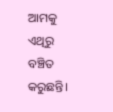ଆମକୁ ଏଥିରୁ ବଞ୍ଚିତ କରୁଛନ୍ତି।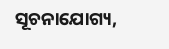ସୂଚନାଯୋଗ୍ୟ,